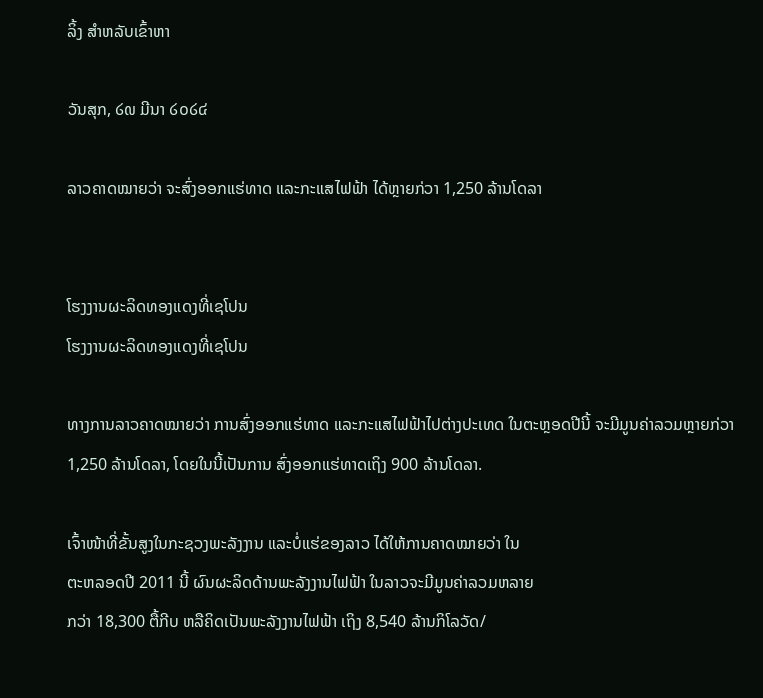ລິ້ງ ສຳຫລັບເຂົ້າຫາ

ວັນສຸກ, ໒໙ ມີນາ ໒໐໒໔

ລາວຄາດໝາຍວ່າ ຈະສົ່ງອອກແຮ່ທາດ ແລະກະແສໄຟຟ້າ ໄດ້ຫຼາຍກ່ວາ 1,250 ລ້ານໂດລາ


ໂຮງງານຜະລິດທອງແດງທີ່ເຊໂປນ
ໂຮງງານຜະລິດທອງແດງທີ່ເຊໂປນ

ທາງການລາວຄາດໝາຍວ່າ ການສົ່ງອອກແຮ່ທາດ ແລະກະແສໄຟຟ້າໄປຕ່າງປະເທດ ໃນຕະຫຼອດປີນີ້ ຈະມີມູນຄ່າລວມຫຼາຍກ່ວາ 1,250 ລ້ານໂດລາ, ໂດຍໃນນີ້ເປັນການ ສົ່ງອອກແຮ່ທາດເຖິງ 900 ລ້ານໂດລາ.

ເຈົ້າໜ້າທີ່ຂັ້ນສູງໃນກະຊວງພະລັງງານ ແລະບໍ່ແຮ່ຂອງລາວ ໄດ້ໃຫ້ການຄາດໝາຍວ່າ ໃນ
ຕະຫລອດປີ 2011 ນີ້ ຜົນຜະລິດດ້ານພະລັງງານໄຟຟ້າ ໃນລາວຈະມີມູນຄ່າລວມຫລາຍ
ກວ່າ 18,300 ຕື້ກີບ ຫລືຄິດເປັນພະລັງງານໄຟຟ້າ ເຖິງ 8,540 ລ້ານກິໂລວັດ/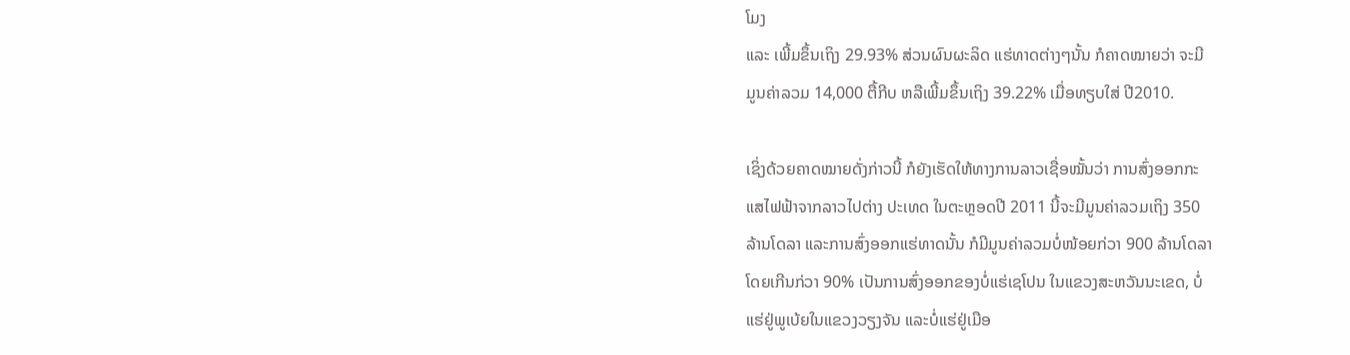ໂມງ
ແລະ ເພີ້ມຂຶ້ນເຖິງ 29.93% ສ່ວນຜົນຜະລິດ ແຮ່ທາດຕ່າງໆນັ້ນ ກໍຄາດໝາຍວ່າ ຈະມີ
ມູນຄ່າລວມ 14,000 ຕື້ກີບ ຫລືເພີ້ມຂຶ້ນເຖິງ 39.22% ເມື່ອທຽບໃສ່ ປີ2010.

ເຊິ່ງດ້ວຍຄາດໝາຍດັ່ງກ່າວນີ້ ກໍຍັງເຮັດໃຫ້ທາງການລາວເຊື່ອໝັ້ນວ່າ ການສົ່ງອອກກະ
ແສໄຟຟ້າຈາກລາວໄປຕ່າງ ປະເທດ ໃນຕະຫຼອດປີ 2011 ນີ້ຈະມີມູນຄ່າລວມເຖິງ 350
ລ້ານໂດລາ ແລະການສົ່ງອອກແຮ່ທາດນັ້ນ ກໍມີມູນຄ່າລວມບໍ່ໜ້ອຍກ່ວາ 900 ລ້ານໂດລາ
ໂດຍເກີນກ່ວາ 90% ເປັນການສົ່ງອອກຂອງບໍ່ແຮ່ເຊໂປນ ໃນແຂວງສະຫວັນນະເຂດ, ບໍ່
ແຮ່ຢູ່ພູເບ້ຍໃນແຂວງວຽງຈັນ ແລະບໍ່ແຮ່ຢູ່ເມືອ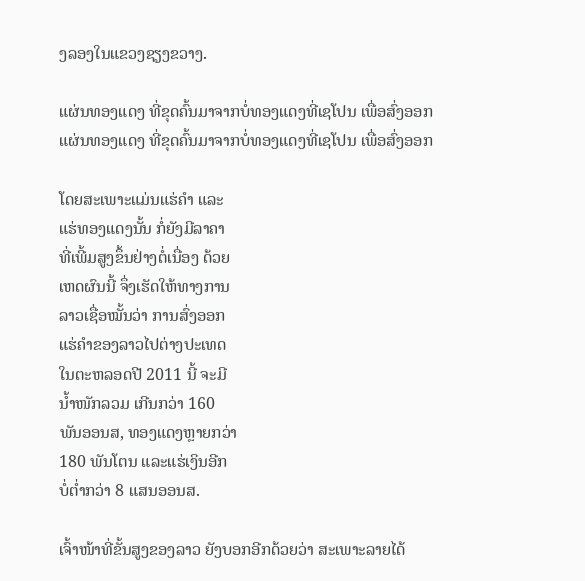ງລອງໃນແຂວງຊຽງຂວາງ.

ແຜ່ນທອງແດງ ທີ່ຂຸດຄົ້ນມາຈາກບໍ່ທອງແດງທີ່ເຊໂປນ ເພື່ອສົ່ງອອກ
ແຜ່ນທອງແດງ ທີ່ຂຸດຄົ້ນມາຈາກບໍ່ທອງແດງທີ່ເຊໂປນ ເພື່ອສົ່ງອອກ

ໂດຍສະເພາະແມ່ນແຮ່ຄໍາ ແລະ
ແຮ່ທອງແດງນັ້ນ ກໍ່ຍັງມີລາຄາ
ທີ່ເພີ້ມສູງຂຶ້ນຢ່າງຕໍ່ເນື່ອງ ດ້ວຍ
ເຫດຜົນນີ້ ຈຶ່ງເຮັດໃຫ້ທາງການ
ລາວເຊື່ອໝັ້ນວ່າ ການສົ່ງອອກ
ແຮ່ຄໍາຂອງລາວໄປຕ່າງປະເທດ
ໃນຕະຫລອດປີ 2011 ນີ້ ຈະມີ
ນໍ້າໜັກລວມ ເກີນກວ່າ 160
ພັນອອນສ, ທອງແດງຫຼາຍກວ່າ
180 ພັນໂຕນ ແລະແຮ່ເງິນອີກ
ບໍ່ຕໍ່າກວ່າ 8 ແສນອອນສ.

ເຈົ້າໜ້າທີ່ຂັ້ນສູງຂອງລາວ ຍັງບອກອີກດ້ວຍວ່າ ສະເພາະລາຍໄດ້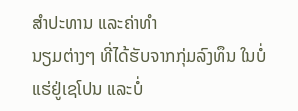ສໍາປະທານ ແລະຄ່າທໍາ
ນຽມຕ່າງໆ ທີ່ໄດ້ຮັບຈາກກຸ່ມລົງທຶນ ໃນບໍ່ແຮ່ຢູ່ເຊໂປນ ແລະບໍ່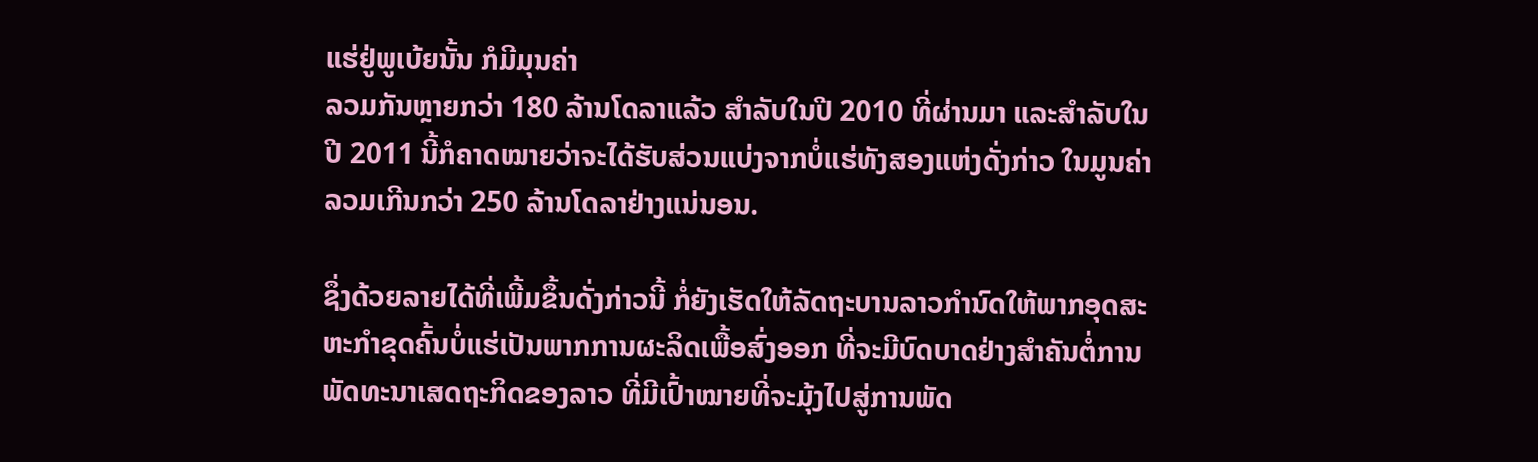ແຮ່ຢູ່ພູເບ້ຍນັ້ນ ກໍມີມຸນຄ່າ
ລວມກັນຫຼາຍກວ່າ 180 ລ້ານໂດລາແລ້ວ ສໍາລັບໃນປີ 2010 ທີ່ຜ່ານມາ ແລະສໍາລັບໃນ
ປີ 2011 ນີ້ກໍຄາດໝາຍວ່າຈະໄດ້ຮັບສ່ວນແບ່ງຈາກບໍ່ແຮ່ທັງສອງແຫ່ງດັ່ງກ່າວ ໃນມູນຄ່າ
ລວມເກີນກວ່າ 250 ລ້ານໂດລາຢ່າງແນ່ນອນ.

ຊຶ່ງດ້ວຍລາຍໄດ້ທີ່ເພີ້ມຂຶ້ນດັ່ງກ່າວນີ້ ກໍ່ຍັງເຮັດໃຫ້ລັດຖະບານລາວກໍານົດໃຫ້ພາກອຸດສະ
ຫະກໍາຂຸດຄົ້ນບໍ່ແຮ່ເປັນພາກການຜະລິດເພື້ອສົ່ງອອກ ທີ່ຈະມີບົດບາດຢ່າງສໍາຄັນຕໍ່ການ
ພັດທະນາເສດຖະກິດຂອງລາວ ທີ່ມີເປົ້າໝາຍທີ່ຈະມຸ້ງໄປສູ່ການພັດ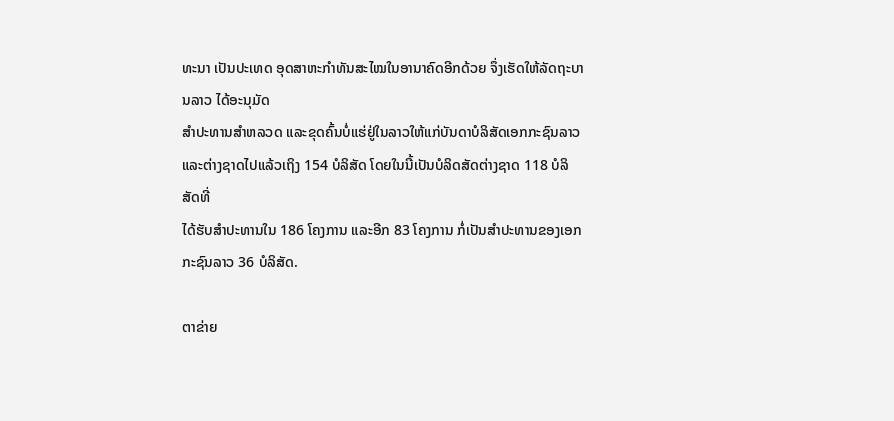ທະນາ ເປັນປະເທດ ອຸດສາຫະກໍາທັນສະໄໝໃນອານາຄົດອີກດ້ວຍ ຈຶ່ງເຮັດໃຫ້ລັດຖະບານລາວ ໄດ້ອະນຸມັດ
ສໍາປະທານສໍາຫລວດ ແລະຂຸດຄົ້ນບໍ່ແຮ່ຢູ່ໃນລາວໃຫ້ແກ່ບັນດາບໍລິສັດເອກກະຊົນລາວ ແລະຕ່າງຊາດໄປແລ້ວເຖິງ 154 ບໍລິສັດ ໂດຍໃນນີ້ເປັນບໍລິດສັດຕ່າງຊາດ 118 ບໍລິສັດທີ່
ໄດ້ຮັບສຳປະທານໃນ 186 ໂຄງການ ແລະອີກ 83 ໂຄງການ ກໍ່ເປັນສຳປະທານຂອງເອກ
ກະຊົນລາວ 36 ບໍລິສັດ.

ຕາຂ່າຍ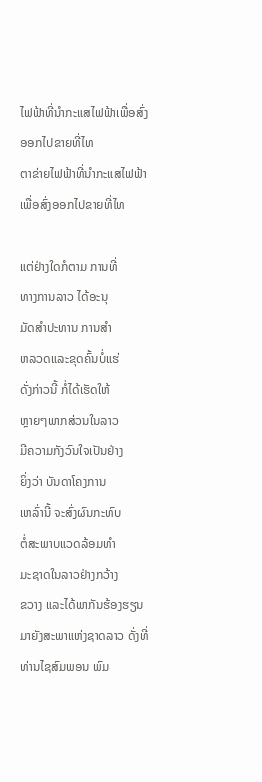ໄຟຟ້າທີ່ນໍາກະແສໄຟຟ້າເພື່ອສົ່ງອອກໄປຂາຍທີ່ໄທ
ຕາຂ່າຍໄຟຟ້າທີ່ນໍາກະແສໄຟຟ້າເພື່ອສົ່ງອອກໄປຂາຍທີ່ໄທ

ແຕ່ຢ່າງໃດກໍຕາມ ການທີ່
ທາງການລາວ ໄດ້ອະນຸ
ມັດສໍາປະທານ ການສໍາ
ຫລວດແລະຂຸດຄົ້ນບໍ່ແຮ່
ດັ່ງກ່າວນີ້ ກໍ່ໄດ້ເຮັດໃຫ້
ຫຼາຍໆພາກສ່ວນໃນລາວ
ມີຄວາມກັງວົນໃຈເປັນຢ່າງ
ຍິ່ງວ່າ ບັນດາໂຄງການ
ເຫລົ່ານີ້ ຈະສົ່ງຜົນກະທົບ
ຕໍ່ສະພາບແວດລ້ອມທໍາ
ມະຊາດໃນລາວຢ່າງກວ້າງ
ຂວາງ ແລະໄດ້ພາກັນຮ້ອງຮຽນມາຍັງສະພາແຫ່ງຊາດລາວ ດັ່ງທີ່ ທ່ານໄຊສົມພອນ ພົມ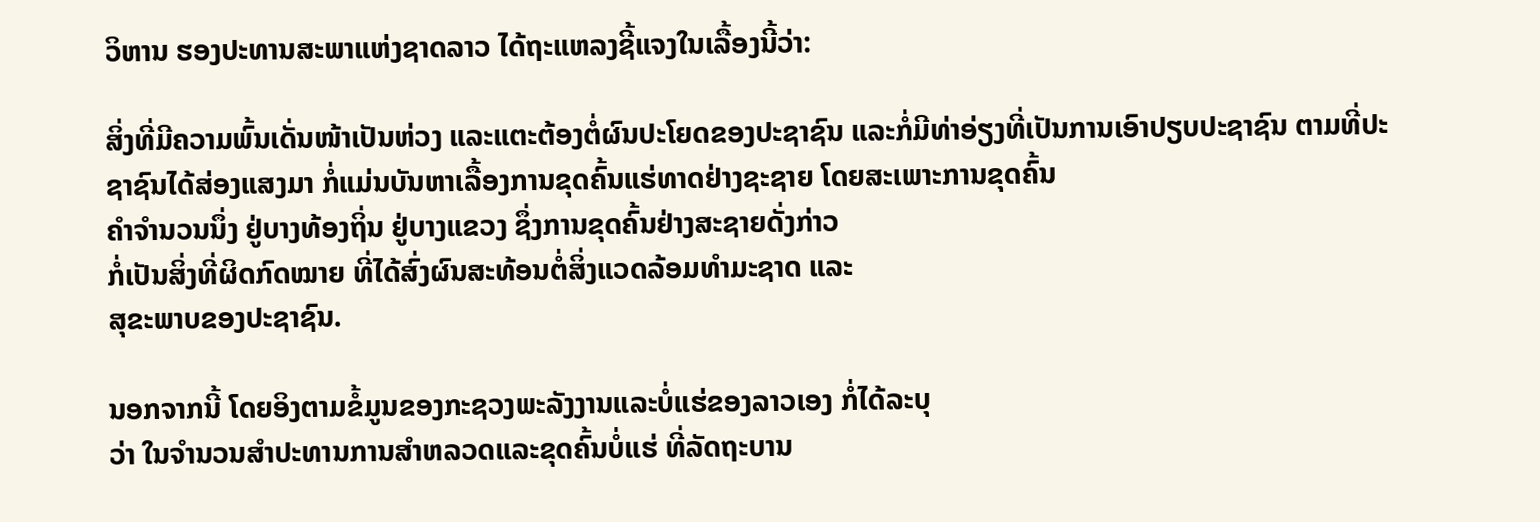ວິຫານ ຮອງປະທານສະພາແຫ່ງຊາດລາວ ໄດ້ຖະແຫລງຊີ້ແຈງໃນເລື້ອງນີ້ວ່າ:

ສິ່ງທີ່ມີຄວາມພົ້ນເດັ່ນໜ້າເປັນຫ່ວງ ແລະແຕະຕ້ອງຕໍ່ຜົນປະໂຍດຂອງປະຊາຊົນ ແລະກໍ່ມີທ່າອ່ຽງທີ່ເປັນການເອົາປຽບປະຊາຊົນ ຕາມທີ່ປະຊາຊົນໄດ້ສ່ອງແສງມາ ກໍ່ແມ່ນບັນຫາເລື້ອງການຂຸດຄົ້ນແຮ່ທາດຢ່າງຊະຊາຍ ໂດຍສະເພາະການຂຸດຄົ້ນ
ຄໍາຈໍານວນນຶ່ງ ຢູ່ບາງທ້ອງຖິ່ນ ຢູ່ບາງແຂວງ ຊຶ່ງການຂຸດຄົ້ນຢ່າງສະຊາຍດັ່ງກ່າວ
ກໍ່ເປັນສິ່ງທີ່ຜິດກົດໝາຍ ທີ່ໄດ້ສົ່ງຜົນສະທ້ອນຕໍ່ສິ່ງແວດລ້ອມທຳມະຊາດ ແລະ
ສຸຂະພາບຂອງປະຊາຊົນ.

ນອກຈາກນີ້ ໂດຍອິງຕາມຂໍ້ມູນຂອງກະຊວງພະລັງງານແລະບໍ່ແຮ່ຂອງລາວເອງ ກໍ່ໄດ້ລະບຸ
ວ່າ ໃນຈຳນວນສຳປະທານການສຳຫລວດແລະຂຸດຄົ້ນບໍ່ແຮ່ ທີ່ລັດຖະບານ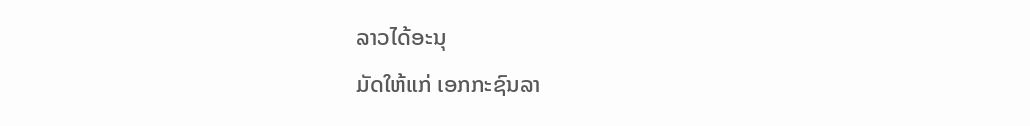ລາວໄດ້ອະນຸ
ມັດໃຫ້ແກ່ ເອກກະຊົນລາ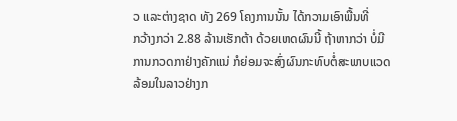ວ ແລະຕ່າງຊາດ ທັງ 269 ໂຄງການນັ້ນ ໄດ້ກວາມເອົາພື້ນທີ່
ກວ້າງກວ່າ 2.88 ລ້ານເຮັກຕ້າ ດ້ວຍເຫດຜົນນີ້ ຖ້າຫາກວ່າ ບໍ່ມີການກວດກາຢ່າງຄັກແນ່ ກໍຍ່ອມຈະສົ່ງຜົນກະທົບຕໍ່ສະພາບແວດລ້ອມໃນລາວຢ່າງກ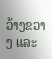ວ້າງຂວາງ ແລະ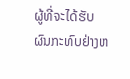ຜູ້ທີ່ຈະໄດ້ຮັບ
ຜົນກະທົບຢ່າງຫ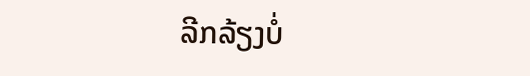ລີກລ້ຽງບໍ່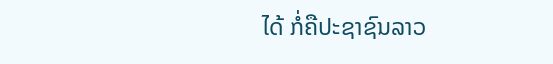ໄດ້ ກໍ່ຄືປະຊາຊົນລາວ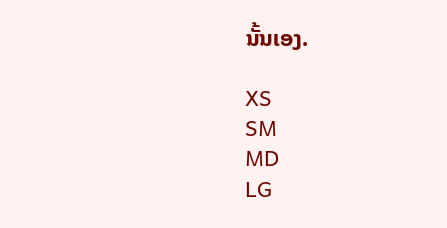ນັ້ນເອງ.

XS
SM
MD
LG